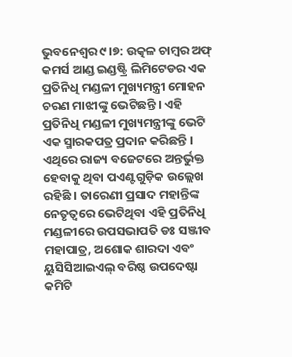ଭୁବନେଶ୍ବର ୯।୭: ଉତ୍କଳ ଚାମ୍ବର ଅଫ୍ କମର୍ସ ଆଣ୍ଡ ଇଣ୍ଡଷ୍ଟ୍ରି ଲିମିଟେଡର ଏକ ପ୍ରତିନିଧି ମଣ୍ଡଳୀ ମୁଖ୍ୟମନ୍ତ୍ରୀ ମୋହନ ଚରଣ ମାଝୀଙ୍କୁ ଭେଟିଛନ୍ତି । ଏହି ପ୍ରତିନିଧି ମଣ୍ଡଳୀ ମୁଖ୍ୟମନ୍ତ୍ରୀଙ୍କୁ ଭେଟି ଏକ ସ୍ମାରକପତ୍ର ପ୍ରଦାନ କରିଛନ୍ତି । ଏଥିରେ ରାଜ୍ୟ ବଜେଟରେ ଅନ୍ତର୍ଭୁକ୍ତ ହେବାକୁ ଥିବା ପଏଣ୍ଟଗୁଡ଼ିକ ଉଲ୍ଲେଖ ରହିଛି । ତାରେଣୀ ପ୍ରସାଦ ମହାନ୍ତିଙ୍କ ନେତୃତ୍ଵରେ ଭେଟିଥିବା ଏହି ପ୍ରତିନିଧି ମଣ୍ଡଳୀରେ ଉପସଭାପତି ଡଃ ସଞ୍ଜୀବ ମହାପାତ୍ର, ଅଶୋକ ଶାରଦା ଏବଂ ୟୁସିସିଆଇଏଲ୍ ବରିଷ୍ଠ ଉପଦେଷ୍ଟା କମିଟି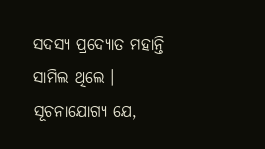ସଦସ୍ୟ ପ୍ରଦ୍ୟୋତ ମହାନ୍ତି ସାମିଲ ଥିଲେ ।
ସୂଚନାଯୋଗ୍ୟ ଯେ,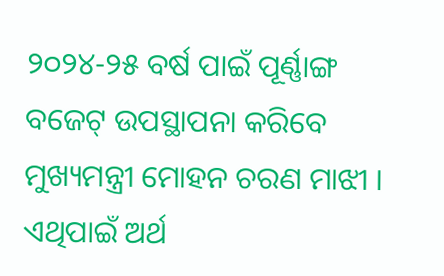୨୦୨୪-୨୫ ବର୍ଷ ପାଇଁ ପୂର୍ଣ୍ଣାଙ୍ଗ ବଜେଟ୍ ଉପସ୍ଥାପନା କରିବେ ମୁଖ୍ୟମନ୍ତ୍ରୀ ମୋହନ ଚରଣ ମାଝୀ । ଏଥିପାଇଁ ଅର୍ଥ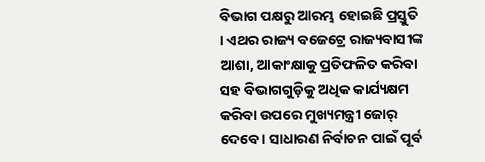ବିଭାଗ ପକ୍ଷରୁ ଆରମ୍ଭ ହୋଇଛି ପ୍ରସ୍ତୁତି । ଏଥର ରାଜ୍ୟ ବଜେଟ୍ରେ ରାଜ୍ୟବାସୀଙ୍କ ଆଶା, ଆକାଂକ୍ଷାକୁ ପ୍ରତିଫଳିତ କରିବା ସହ ବିଭାଗଗୁଡ଼ିକୁ ଅଧିକ କାର୍ଯ୍ୟକ୍ଷମ କରିବା ଉପରେ ମୁଖ୍ୟମନ୍ତ୍ରୀ ଜୋର୍ ଦେବେ । ସାଧାରଣ ନିର୍ବାଚନ ପାଇଁ ପୂର୍ବ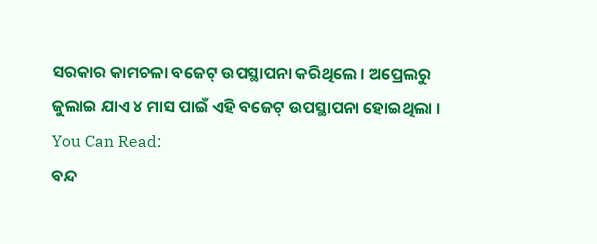ସରକାର କାମଚଳା ବଜେଟ୍ ଉପସ୍ଥାପନା କରିଥିଲେ । ଅପ୍ରେଲରୁ ଜୁଲାଇ ଯାଏ ୪ ମାସ ପାଇଁ ଏହି ବଜେଟ୍ ଉପସ୍ଥାପନା ହୋଇଥିଲା ।
You Can Read:
ବନ୍ଦ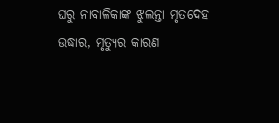ଘରୁ ନାବାଳିକାଙ୍କ ଝୁଲନ୍ତା ମୃତଦେହ ଉଦ୍ଧାର, ମୃତ୍ୟୁର କାରଣ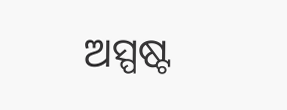ଅସ୍ପଷ୍ଟ